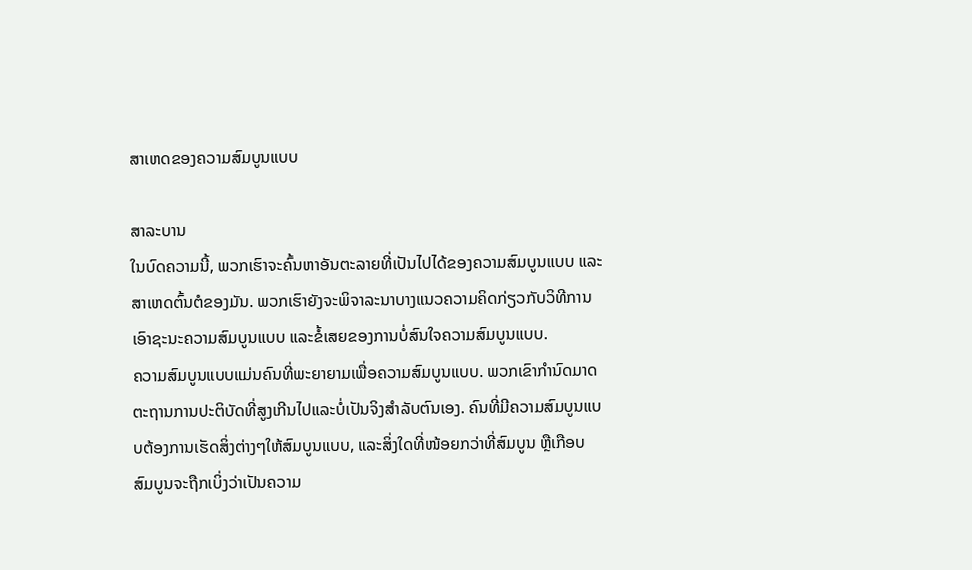ສາເຫດຂອງຄວາມສົມບູນແບບ

ສາລະບານ
ໃນບົດຄວາມນີ້, ພວກເຮົາຈະຄົ້ນຫາອັນຕະລາຍທີ່ເປັນໄປໄດ້ຂອງຄວາມສົມບູນແບບ ແລະສາເຫດຕົ້ນຕໍຂອງມັນ. ພວກເຮົາຍັງຈະພິຈາລະນາບາງແນວຄວາມຄິດກ່ຽວກັບວິທີການເອົາຊະນະຄວາມສົມບູນແບບ ແລະຂໍ້ເສຍຂອງການບໍ່ສົນໃຈຄວາມສົມບູນແບບ.
ຄວາມສົມບູນແບບແມ່ນຄົນທີ່ພະຍາຍາມເພື່ອຄວາມສົມບູນແບບ. ພວກເຂົາກໍານົດມາດຕະຖານການປະຕິບັດທີ່ສູງເກີນໄປແລະບໍ່ເປັນຈິງສໍາລັບຕົນເອງ. ຄົນທີ່ມີຄວາມສົມບູນແບບຕ້ອງການເຮັດສິ່ງຕ່າງໆໃຫ້ສົມບູນແບບ, ແລະສິ່ງໃດທີ່ໜ້ອຍກວ່າທີ່ສົມບູນ ຫຼືເກືອບສົມບູນຈະຖືກເບິ່ງວ່າເປັນຄວາມ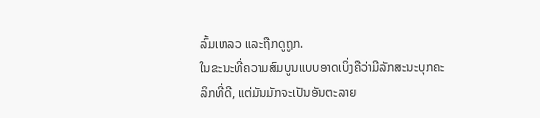ລົ້ມເຫລວ ແລະຖືກດູຖູກ.
ໃນຂະນະທີ່ຄວາມສົມບູນແບບອາດເບິ່ງຄືວ່າມີລັກສະນະບຸກຄະລິກທີ່ດີ, ແຕ່ມັນມັກຈະເປັນອັນຕະລາຍ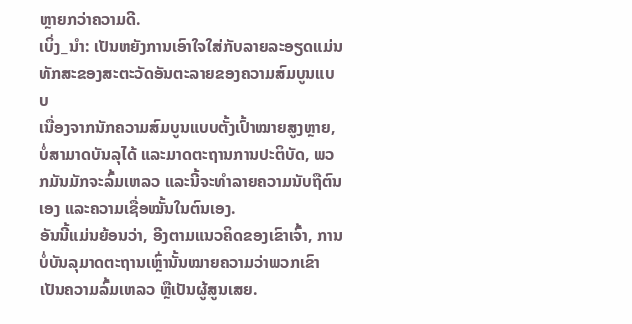ຫຼາຍກວ່າຄວາມດີ.
ເບິ່ງ_ນຳ: ເປັນຫຍັງການເອົາໃຈໃສ່ກັບລາຍລະອຽດແມ່ນທັກສະຂອງສະຕະວັດອັນຕະລາຍຂອງຄວາມສົມບູນແບບ
ເນື່ອງຈາກນັກຄວາມສົມບູນແບບຕັ້ງເປົ້າໝາຍສູງຫຼາຍ, ບໍ່ສາມາດບັນລຸໄດ້ ແລະມາດຕະຖານການປະຕິບັດ, ພວກມັນມັກຈະລົ້ມເຫລວ ແລະນີ້ຈະທຳລາຍຄວາມນັບຖືຕົນເອງ ແລະຄວາມເຊື່ອໝັ້ນໃນຕົນເອງ.
ອັນນີ້ແມ່ນຍ້ອນວ່າ, ອີງຕາມແນວຄິດຂອງເຂົາເຈົ້າ, ການບໍ່ບັນລຸມາດຕະຖານເຫຼົ່ານັ້ນໝາຍຄວາມວ່າພວກເຂົາເປັນຄວາມລົ້ມເຫລວ ຫຼືເປັນຜູ້ສູນເສຍ.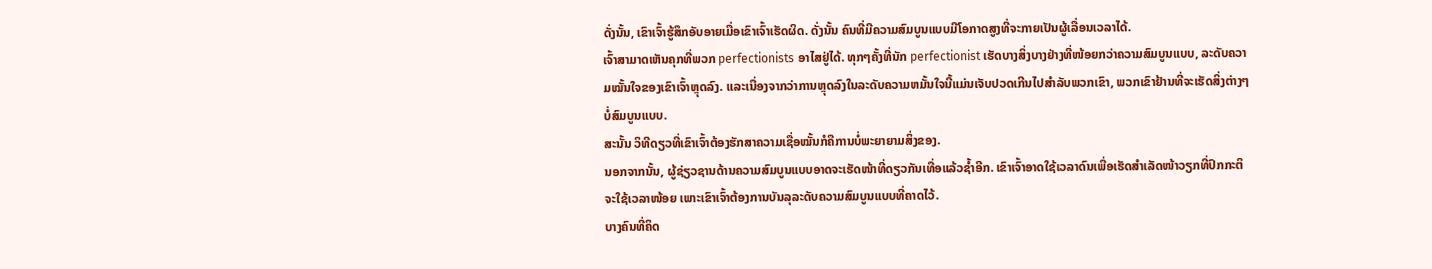ດັ່ງນັ້ນ, ເຂົາເຈົ້າຮູ້ສຶກອັບອາຍເມື່ອເຂົາເຈົ້າເຮັດຜິດ. ດັ່ງນັ້ນ ຄົນທີ່ມີຄວາມສົມບູນແບບມີໂອກາດສູງທີ່ຈະກາຍເປັນຜູ້ເລື່ອນເວລາໄດ້.
ເຈົ້າສາມາດເຫັນຄຸກທີ່ພວກ perfectionists ອາໄສຢູ່ໄດ້. ທຸກໆຄັ້ງທີ່ນັກ perfectionist ເຮັດບາງສິ່ງບາງຢ່າງທີ່ໜ້ອຍກວ່າຄວາມສົມບູນແບບ, ລະດັບຄວາມໝັ້ນໃຈຂອງເຂົາເຈົ້າຫຼຸດລົງ. ແລະເນື່ອງຈາກວ່າການຫຼຸດລົງໃນລະດັບຄວາມຫມັ້ນໃຈນີ້ແມ່ນເຈັບປວດເກີນໄປສໍາລັບພວກເຂົາ, ພວກເຂົາຢ້ານທີ່ຈະເຮັດສິ່ງຕ່າງໆບໍ່ສົມບູນແບບ.
ສະນັ້ນ ວິທີດຽວທີ່ເຂົາເຈົ້າຕ້ອງຮັກສາຄວາມເຊື່ອໝັ້ນກໍຄືການບໍ່ພະຍາຍາມສິ່ງຂອງ.
ນອກຈາກນັ້ນ, ຜູ້ຊ່ຽວຊານດ້ານຄວາມສົມບູນແບບອາດຈະເຮັດໜ້າທີ່ດຽວກັນເທື່ອແລ້ວຊໍ້າອີກ. ເຂົາເຈົ້າອາດໃຊ້ເວລາດົນເພື່ອເຮັດສຳເລັດໜ້າວຽກທີ່ປົກກະຕິຈະໃຊ້ເວລາໜ້ອຍ ເພາະເຂົາເຈົ້າຕ້ອງການບັນລຸລະດັບຄວາມສົມບູນແບບທີ່ຄາດໄວ້.
ບາງຄົນທີ່ຄິດ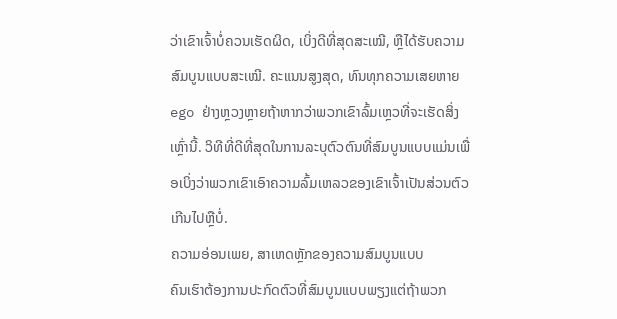ວ່າເຂົາເຈົ້າບໍ່ຄວນເຮັດຜິດ, ເບິ່ງດີທີ່ສຸດສະເໝີ, ຫຼືໄດ້ຮັບຄວາມສົມບູນແບບສະເໝີ. ຄະແນນສູງສຸດ, ທົນທຸກຄວາມເສຍຫາຍ ego ຢ່າງຫຼວງຫຼາຍຖ້າຫາກວ່າພວກເຂົາລົ້ມເຫຼວທີ່ຈະເຮັດສິ່ງເຫຼົ່ານີ້. ວິທີທີ່ດີທີ່ສຸດໃນການລະບຸຕົວຕົນທີ່ສົມບູນແບບແມ່ນເພື່ອເບິ່ງວ່າພວກເຂົາເອົາຄວາມລົ້ມເຫລວຂອງເຂົາເຈົ້າເປັນສ່ວນຕົວເກີນໄປຫຼືບໍ່.
ຄວາມອ່ອນເພຍ, ສາເຫດຫຼັກຂອງຄວາມສົມບູນແບບ
ຄົນເຮົາຕ້ອງການປະກົດຕົວທີ່ສົມບູນແບບພຽງແຕ່ຖ້າພວກ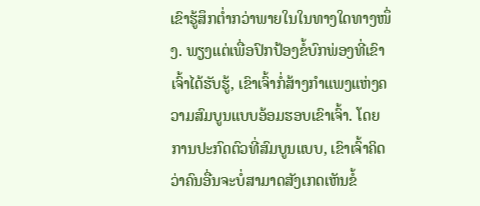ເຂົາຮູ້ສຶກຕໍ່າກວ່າພາຍໃນໃນທາງໃດທາງໜຶ່ງ. ພຽງແຕ່ເພື່ອປົກປ້ອງຂໍ້ບົກພ່ອງທີ່ເຂົາເຈົ້າໄດ້ຮັບຮູ້, ເຂົາເຈົ້າກໍ່ສ້າງກຳແພງແຫ່ງຄວາມສົມບູນແບບອ້ອມຮອບເຂົາເຈົ້າ. ໂດຍການປະກົດຕົວທີ່ສົມບູນແບບ, ເຂົາເຈົ້າຄິດວ່າຄົນອື່ນຈະບໍ່ສາມາດສັງເກດເຫັນຂໍ້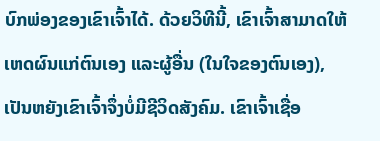ບົກພ່ອງຂອງເຂົາເຈົ້າໄດ້. ດ້ວຍວິທີນີ້, ເຂົາເຈົ້າສາມາດໃຫ້ເຫດຜົນແກ່ຕົນເອງ ແລະຜູ້ອື່ນ (ໃນໃຈຂອງຕົນເອງ), ເປັນຫຍັງເຂົາເຈົ້າຈຶ່ງບໍ່ມີຊີວິດສັງຄົມ. ເຂົາເຈົ້າເຊື່ອ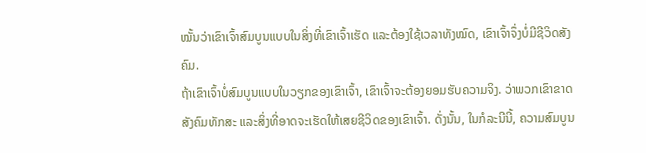ໝັ້ນວ່າເຂົາເຈົ້າສົມບູນແບບໃນສິ່ງທີ່ເຂົາເຈົ້າເຮັດ ແລະຕ້ອງໃຊ້ເວລາທັງໝົດ, ເຂົາເຈົ້າຈຶ່ງບໍ່ມີຊີວິດສັງຄົມ.
ຖ້າເຂົາເຈົ້າບໍ່ສົມບູນແບບໃນວຽກຂອງເຂົາເຈົ້າ, ເຂົາເຈົ້າຈະຕ້ອງຍອມຮັບຄວາມຈິງ. ວ່າພວກເຂົາຂາດສັງຄົມທັກສະ ແລະສິ່ງທີ່ອາດຈະເຮັດໃຫ້ເສຍຊີວິດຂອງເຂົາເຈົ້າ. ດັ່ງນັ້ນ, ໃນກໍລະນີນີ້, ຄວາມສົມບູນ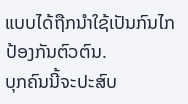ແບບໄດ້ຖືກນໍາໃຊ້ເປັນກົນໄກປ້ອງກັນຕົວຕົນ.
ບຸກຄົນນີ້ຈະປະສົບ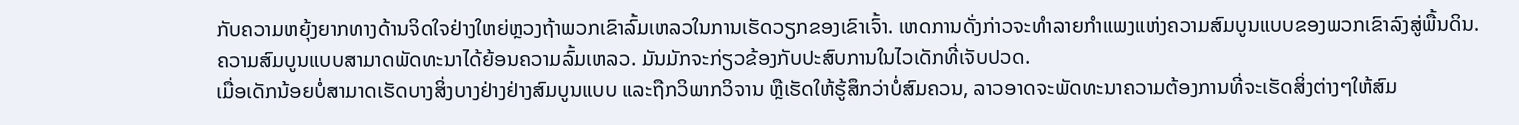ກັບຄວາມຫຍຸ້ງຍາກທາງດ້ານຈິດໃຈຢ່າງໃຫຍ່ຫຼວງຖ້າພວກເຂົາລົ້ມເຫລວໃນການເຮັດວຽກຂອງເຂົາເຈົ້າ. ເຫດການດັ່ງກ່າວຈະທຳລາຍກຳແພງແຫ່ງຄວາມສົມບູນແບບຂອງພວກເຂົາລົງສູ່ພື້ນດິນ.
ຄວາມສົມບູນແບບສາມາດພັດທະນາໄດ້ຍ້ອນຄວາມລົ້ມເຫລວ. ມັນມັກຈະກ່ຽວຂ້ອງກັບປະສົບການໃນໄວເດັກທີ່ເຈັບປວດ.
ເມື່ອເດັກນ້ອຍບໍ່ສາມາດເຮັດບາງສິ່ງບາງຢ່າງຢ່າງສົມບູນແບບ ແລະຖືກວິພາກວິຈານ ຫຼືເຮັດໃຫ້ຮູ້ສຶກວ່າບໍ່ສົມຄວນ, ລາວອາດຈະພັດທະນາຄວາມຕ້ອງການທີ່ຈະເຮັດສິ່ງຕ່າງໆໃຫ້ສົມ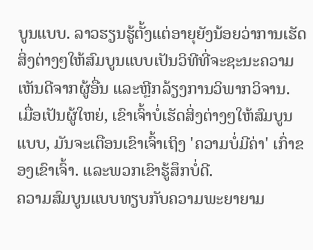ບູນແບບ. ລາວຮຽນຮູ້ຕັ້ງແຕ່ອາຍຸຍັງນ້ອຍວ່າການເຮັດສິ່ງຕ່າງໆໃຫ້ສົມບູນແບບເປັນວິທີທີ່ຈະຊະນະຄວາມເຫັນດີຈາກຜູ້ອື່ນ ແລະຫຼີກລ້ຽງການວິພາກວິຈານ.
ເມື່ອເປັນຜູ້ໃຫຍ່, ເຂົາເຈົ້າບໍ່ເຮັດສິ່ງຕ່າງໆໃຫ້ສົມບູນແບບ, ມັນຈະເຕືອນເຂົາເຈົ້າເຖິງ 'ຄວາມບໍ່ມີຄ່າ' ເກົ່າຂອງເຂົາເຈົ້າ. ແລະພວກເຂົາຮູ້ສຶກບໍ່ດີ.
ຄວາມສົມບູນແບບທຽບກັບຄວາມພະຍາຍາມ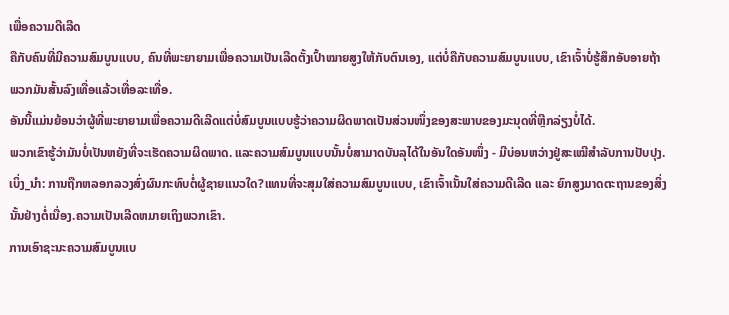ເພື່ອຄວາມດີເລີດ
ຄືກັບຄົນທີ່ມີຄວາມສົມບູນແບບ, ຄົນທີ່ພະຍາຍາມເພື່ອຄວາມເປັນເລີດຕັ້ງເປົ້າໝາຍສູງໃຫ້ກັບຕົນເອງ, ແຕ່ບໍ່ຄືກັບຄວາມສົມບູນແບບ, ເຂົາເຈົ້າບໍ່ຮູ້ສຶກອັບອາຍຖ້າ ພວກມັນສັ້ນລົງເທື່ອແລ້ວເທື່ອລະເທື່ອ.
ອັນນີ້ແມ່ນຍ້ອນວ່າຜູ້ທີ່ພະຍາຍາມເພື່ອຄວາມດີເລີດແຕ່ບໍ່ສົມບູນແບບຮູ້ວ່າຄວາມຜິດພາດເປັນສ່ວນໜຶ່ງຂອງສະພາບຂອງມະນຸດທີ່ຫຼີກລ່ຽງບໍ່ໄດ້.
ພວກເຂົາຮູ້ວ່າມັນບໍ່ເປັນຫຍັງທີ່ຈະເຮັດຄວາມຜິດພາດ. ແລະຄວາມສົມບູນແບບນັ້ນບໍ່ສາມາດບັນລຸໄດ້ໃນອັນໃດອັນໜຶ່ງ - ມີບ່ອນຫວ່າງຢູ່ສະເໝີສຳລັບການປັບປຸງ.
ເບິ່ງ_ນຳ: ການຖືກຫລອກລວງສົ່ງຜົນກະທົບຕໍ່ຜູ້ຊາຍແນວໃດ?ແທນທີ່ຈະສຸມໃສ່ຄວາມສົມບູນແບບ, ເຂົາເຈົ້າເນັ້ນໃສ່ຄວາມດີເລີດ ແລະ ຍົກສູງມາດຕະຖານຂອງສິ່ງນັ້ນຢ່າງຕໍ່ເນື່ອງ.ຄວາມເປັນເລີດຫມາຍເຖິງພວກເຂົາ.
ການເອົາຊະນະຄວາມສົມບູນແບ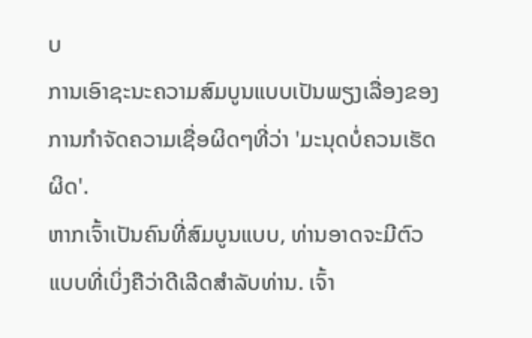ບ
ການເອົາຊະນະຄວາມສົມບູນແບບເປັນພຽງເລື່ອງຂອງການກໍາຈັດຄວາມເຊື່ອຜິດໆທີ່ວ່າ 'ມະນຸດບໍ່ຄວນເຮັດຜິດ'.
ຫາກເຈົ້າເປັນຄົນທີ່ສົມບູນແບບ, ທ່ານອາດຈະມີຕົວແບບທີ່ເບິ່ງຄືວ່າດີເລີດສໍາລັບທ່ານ. ເຈົ້າ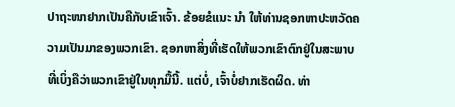ປາຖະໜາຢາກເປັນຄືກັບເຂົາເຈົ້າ. ຂ້ອຍຂໍແນະ ນຳ ໃຫ້ທ່ານຊອກຫາປະຫວັດຄວາມເປັນມາຂອງພວກເຂົາ. ຊອກຫາສິ່ງທີ່ເຮັດໃຫ້ພວກເຂົາຕົກຢູ່ໃນສະພາບທີ່ເບິ່ງຄືວ່າພວກເຂົາຢູ່ໃນທຸກມື້ນີ້. ແຕ່ບໍ່, ເຈົ້າບໍ່ຢາກເຮັດຜິດ. ທ່າ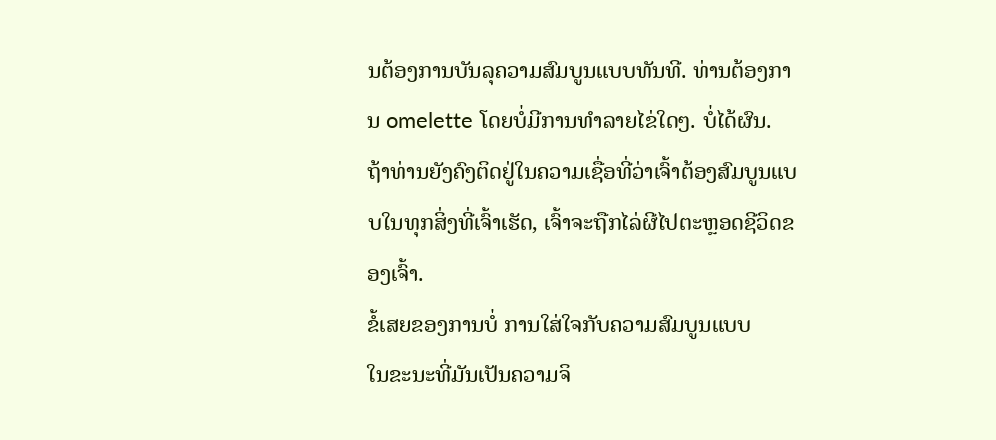ນຕ້ອງການບັນລຸຄວາມສົມບູນແບບທັນທີ. ທ່ານຕ້ອງການ omelette ໂດຍບໍ່ມີການທໍາລາຍໄຂ່ໃດໆ. ບໍ່ໄດ້ຜົນ.
ຖ້າທ່ານຍັງຄົງຕິດຢູ່ໃນຄວາມເຊື່ອທີ່ວ່າເຈົ້າຕ້ອງສົມບູນແບບໃນທຸກສິ່ງທີ່ເຈົ້າເຮັດ, ເຈົ້າຈະຖືກໄລ່ຜີໄປຕະຫຼອດຊີວິດຂອງເຈົ້າ.
ຂໍ້ເສຍຂອງການບໍ່ ການໃສ່ໃຈກັບຄວາມສົມບູນແບບ
ໃນຂະນະທີ່ມັນເປັນຄວາມຈິ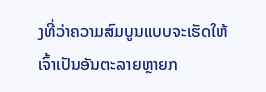ງທີ່ວ່າຄວາມສົມບູນແບບຈະເຮັດໃຫ້ເຈົ້າເປັນອັນຕະລາຍຫຼາຍກ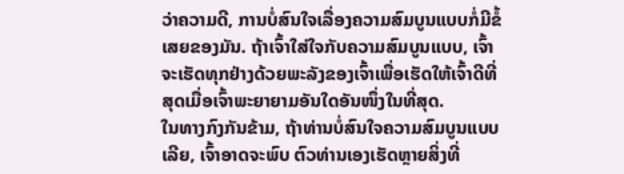ວ່າຄວາມດີ, ການບໍ່ສົນໃຈເລື່ອງຄວາມສົມບູນແບບກໍ່ມີຂໍ້ເສຍຂອງມັນ. ຖ້າເຈົ້າໃສ່ໃຈກັບຄວາມສົມບູນແບບ, ເຈົ້າຈະເຮັດທຸກຢ່າງດ້ວຍພະລັງຂອງເຈົ້າເພື່ອເຮັດໃຫ້ເຈົ້າດີທີ່ສຸດເມື່ອເຈົ້າພະຍາຍາມອັນໃດອັນໜຶ່ງໃນທີ່ສຸດ.
ໃນທາງກົງກັນຂ້າມ, ຖ້າທ່ານບໍ່ສົນໃຈຄວາມສົມບູນແບບເລີຍ, ເຈົ້າອາດຈະພົບ ຕົວທ່ານເອງເຮັດຫຼາຍສິ່ງທີ່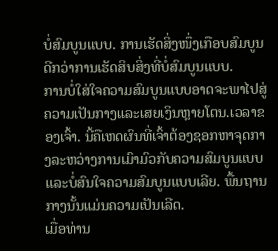ບໍ່ສົມບູນແບບ. ການເຮັດສິ່ງໜຶ່ງເກືອບສົມບູນດີກວ່າການເຮັດສິບສິ່ງທີ່ບໍ່ສົມບູນແບບ.
ການບໍ່ໃສ່ໃຈຄວາມສົມບູນແບບອາດຈະພາໄປສູ່ຄວາມເປັນກາງແລະເສຍເງິນຫຼາຍໂຕນ.ເວລາຂອງເຈົ້າ. ນີ້ຄືເຫດຜົນທີ່ເຈົ້າຕ້ອງຊອກຫາຈຸດກາງລະຫວ່າງການເມົາມົວກັບຄວາມສົມບູນແບບແລະບໍ່ສົນໃຈຄວາມສົມບູນແບບເລີຍ. ພື້ນຖານກາງນັ້ນແມ່ນຄວາມເປັນເລີດ.
ເມື່ອທ່ານ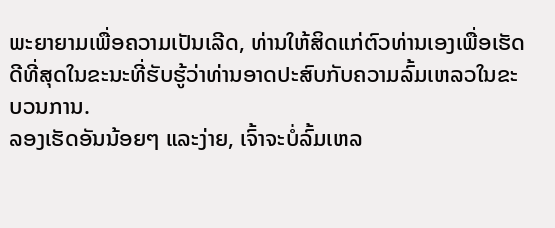ພະຍາຍາມເພື່ອຄວາມເປັນເລີດ, ທ່ານໃຫ້ສິດແກ່ຕົວທ່ານເອງເພື່ອເຮັດດີທີ່ສຸດໃນຂະນະທີ່ຮັບຮູ້ວ່າທ່ານອາດປະສົບກັບຄວາມລົ້ມເຫລວໃນຂະບວນການ.
ລອງເຮັດອັນນ້ອຍໆ ແລະງ່າຍ, ເຈົ້າຈະບໍ່ລົ້ມເຫລ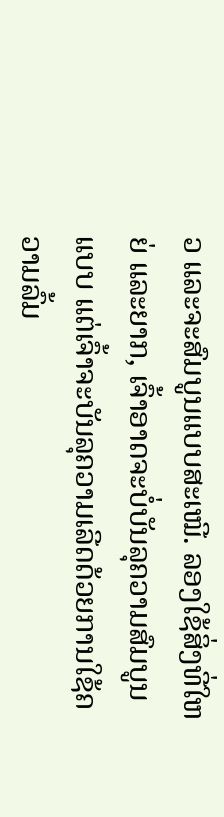ວ ແລະຈະສົມບູນແບບສະເໝີ. ລອງໃຊ້ສິ່ງທີ່ໃຫຍ່ ແລະຍາກ, ເຈົ້າອາດຈະບໍ່ບັນລຸຄວາມສົມບູນແບບ ແຕ່ເຈົ້າຈະບັນລຸຄວາມເລີດດ້ວຍການໃຊ້ຄວາມລົ້ມ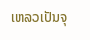ເຫລວເປັນຈຸ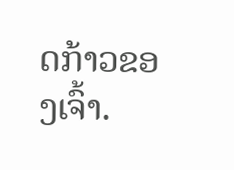ດກ້າວຂອງເຈົ້າ.